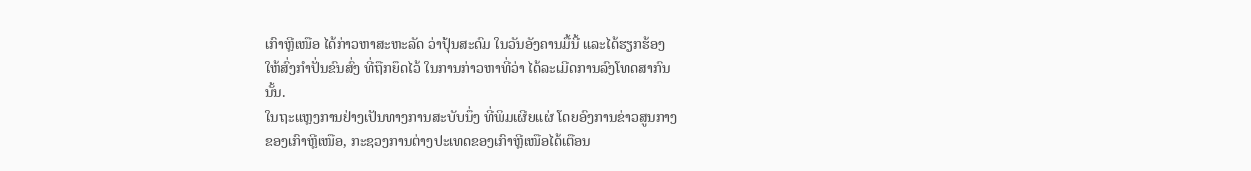ເກົາຫຼີເໜືອ ໄດ້ກ່າວຫາສະຫະລັດ ວ່າປຸ້ນສະດົມ ໃນວັນອັງຄານມື້ນີ້ ແລະໄດ້ຮຽກຮ້ອງ
ໃຫ້ສົ່ງກໍາປັ່ນຂົນສົ່ງ ທີ່ຖືກຍຶດໄວ້ ໃນການກ່າວຫາທີ່ວ່າ ໄດ້ລະເມີດການລົງໂທດສາກົນ
ນັ້ນ.
ໃນຖະແຫຼງການຢ່າງເປັນທາງການສະບັບນຶ່ງ ທີ່ພິມເຜີຍແຜ່ ໂດຍອົງການຂ່າວສູນກາງ
ຂອງເກົາຫຼີເໜືອ, ກະຊວງການຕ່າງປະເທດຂອງເກົາຫຼີເໜືອໄດ້ເຕືອນ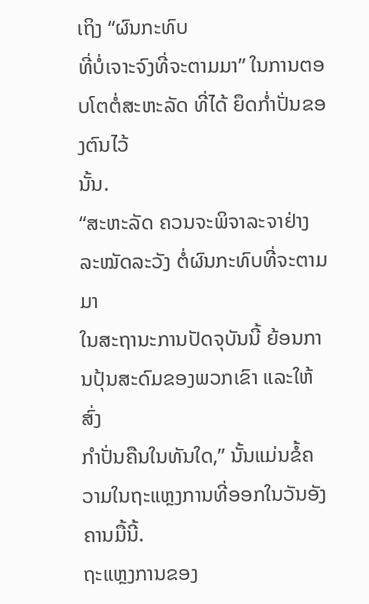ເຖິງ “ຜົນກະທົບ
ທີ່ບໍ່ເຈາະຈົງທີ່ຈະຕາມມາ” ໃນການຕອບໂຕຕໍ່ສະຫະລັດ ທີ່ໄດ້ ຍຶດກ່ຳປັ່ນຂອງຕົນໄວ້
ນັ້ນ.
“ສະຫະລັດ ຄວນຈະພິຈາລະຈາຢ່າງລະໝັດລະວັງ ຕໍ່ຜົນກະທົບທີ່ຈະຕາມມາ
ໃນສະຖານະການປັດຈຸບັນນີ້ ຍ້ອນການປຸ້ນສະດົມຂອງພວກເຂົາ ແລະໃຫ້ສົ່ງ
ກຳປັ່ນຄືນໃນທັນໃດ,” ນັ້ນແມ່ນຂໍ້ຄວາມໃນຖະແຫຼງການທີ່ອອກໃນວັນອັງຄານມື້ນີ້.
ຖະແຫຼງການຂອງ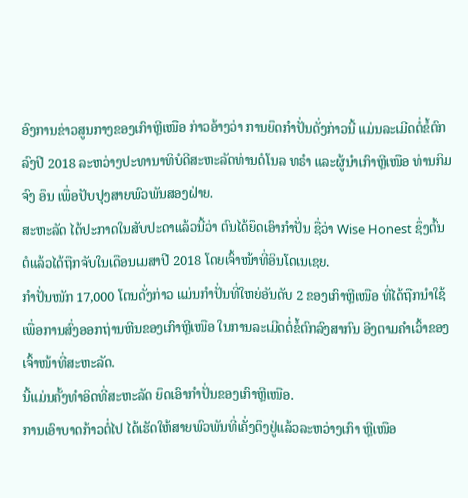ອົງການຂ່າວສູນກາງຂອງເກົາຫຼີເໜືອ ກ່າວອ້າງວ່າ ການຍຶດກຳປັ່ນດັ່ງກ່າວນີ້ ແມ່ນລະເມີດຕໍ່ຂໍ້ຕົກລົງປີ 2018 ລະຫວ່າງປະທານາທິບໍດີສະຫະລັດທ່ານດໍໂນລ ທຣຳ ແລະຜູ້ນຳເກົາຫຼີເໜືອ ທ່ານກິມ ຈົງ ອຶນ ເພື່ອປັບປຸງສາຍພົວພັນສອງຝ່າຍ.
ສະຫະລັດ ໄດ້ປະກາດໃນສັບປະດາແລ້ວນີ້ວ່າ ຕົນໄດ້ຍຶດເອົາກຳປັ່ນ ຊື່ວ່າ Wise Honest ຊຶ່ງຕົ້ນຕໍແລ້ວໄດ້ຖືກຈັບໃນເດືອນເມສາປີ 2018 ໂດຍເຈົ້າໜ້າທີ່ອິນໂດເນເຊຍ.
ກຳປັ່ນໜັກ 17,000 ໂຕນດັ່ງກ່າວ ແມ່ນກຳປັ່ນທີ່ໃຫຍ່ອັນດັບ 2 ຂອງເກົາຫຼີເໜືອ ທີ່ໄດ້ຖືກນຳໃຊ້ເພື່ອການສົ່ງອອກຖ່ານຫີນຂອງເກົາຫຼີເໜືອ ໃນການລະເມີດຕໍ່ຂໍ້ຕົກລົງສາກົນ ອີງຕາມຄຳເວົ້າຂອງເຈົ້າໜ້າທີ່ສະຫະລັດ.
ນີ້ແມ່ນຄັ້ງທຳອິດທີ່ສະຫະລັດ ຍຶດເອົາກຳປັ່ນຂອງເກົາຫຼີເໜືອ.
ການເອົາບາດກ້າວຕໍ່ໄປ ໄດ້ເຮັດໃຫ້ສາຍພົວພັນທີ່ເຄັ່ງຕຶງຢູ່ແລ້ວລະຫວ່າງເກົາ ຫຼີເໜືອ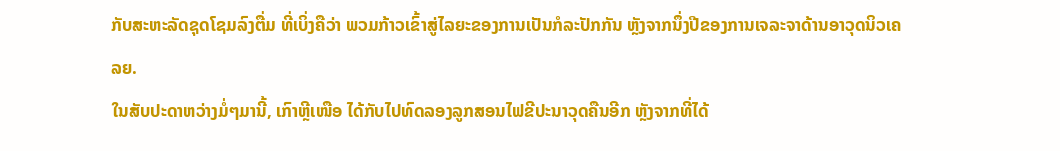ກັບສະຫະລັດຊຸດໂຊມລົງຕື່ມ ທີ່ເບິ່ງຄືວ່າ ພວມກ້າວເຂົ້າສູ່ໄລຍະຂອງການເປັນກໍລະປັກກັນ ຫຼັງຈາກນຶ່ງປີຂອງການເຈລະຈາດ້ານອາວຸດນິວເຄລຍ.
ໃນສັບປະດາຫວ່າງມໍ່ໆມານີ້, ເກົາຫຼີເໜືອ ໄດ້ກັບໄປທົດລອງລູກສອນໄຟຂີປະນາວຸດຄືນອີກ ຫຼັງຈາກທີ່ໄດ້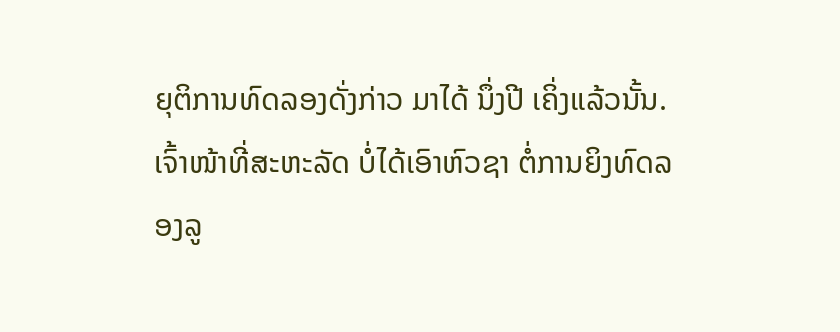ຍຸຕິການທົດລອງດັ່ງກ່າວ ມາໄດ້ ນຶ່ງປີ ເຄິ່ງແລ້ວນັ້ນ.
ເຈົ້າໜ້າທີ່ສະຫະລັດ ບໍ່ໄດ້ເອົາຫົວຊາ ຕໍ່ການຍິງທົດລອງລູ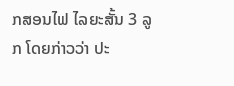ກສອນໄຟ ໄລຍະສັ້ນ 3 ລູກ ໂດຍກ່າວວ່າ ປະ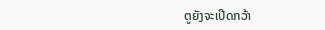ຕູຍັງຈະເປີດກວ້າ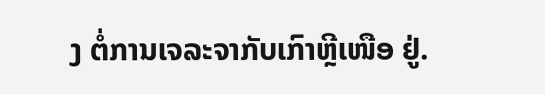ງ ຕໍ່ການເຈລະຈາກັບເກົາຫຼີເໜືອ ຢູ່.